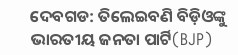ଦେବଗଡ: ତିଲେଇବଣି ବିଡ଼ିଓଙ୍କୁ ଭାରତୀୟ ଜନତା ପାର୍ଟି(BJP)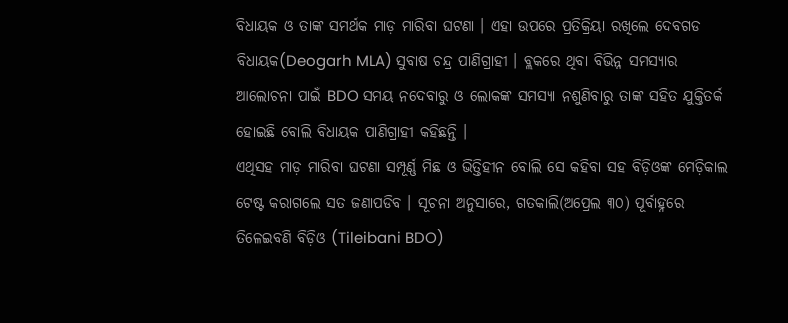ବିଧାୟକ ଓ ତାଙ୍କ ସମର୍ଥକ ମାଡ଼ ମାରିବା ଘଟଣା । ଏହା ଉପରେ ପ୍ରତିକ୍ରିୟା ରଖିଲେ ଦେବଗଡ ବିଧାୟକ(Deogarh MLA) ସୁବାଷ ଚନ୍ଦ୍ର ପାଣିଗ୍ରାହୀ । ବ୍ଲକରେ ଥିବା ବିଭିନ୍ନ ସମସ୍ୟାର ଆଲୋଚନା ପାଇଁ BDO ସମୟ ନଦେବାରୁ ଓ ଲୋକଙ୍କ ସମସ୍ୟା ନଶୁଣିବାରୁ ତାଙ୍କ ସହିତ ଯୁକ୍ତିତର୍କ ହୋଇଛି ବୋଲି ବିଧାୟକ ପାଣିଗ୍ରାହୀ କହିଛନ୍ତି ।
ଏଥିସହ ମାଡ଼ ମାରିବା ଘଟଣା ସମ୍ପୂର୍ଣ୍ଣ ମିଛ ଓ ଭିତ୍ତିହୀନ ବୋଲି ସେ କହିବା ସହ ବିଡ଼ିଓଙ୍କ ମେଡ଼ିକାଲ ଟେଷ୍ଟ କରାଗଲେ ସତ ଜଣାପଡିବ । ସୂଚନା ଅନୁସାରେ, ଗତକାଲି(ଅପ୍ରେଲ ୩୦) ପୂର୍ବାହ୍ନରେ ତିଳେଇବଣି ବିଡ଼ିଓ (Tileibani BDO)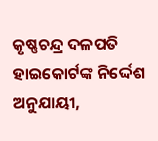କୃଷ୍ଣଚନ୍ଦ୍ର ଦଳପତି ହାଇକୋର୍ଟଙ୍କ ନିର୍ଦ୍ଦେଶ ଅନୁଯାୟୀ,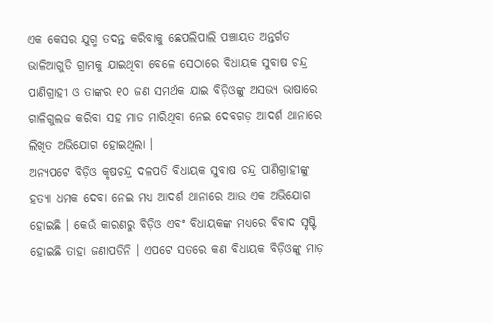ଏକ କେସର ଯୁଗ୍ମ ତଦନ୍ତ କରିବାକୁ ଛେପଲିପାଲି ପଞ୍ଚାୟତ ଅନ୍ତର୍ଗତ ଭାଳିଆଗୁଡି ଗ୍ରାମକୁ ଯାଇଥିବା ବେଳେ ସେଠାରେ ବିଧାୟକ ସୁବାଷ ଚନ୍ଦ୍ର ପାଣିଗ୍ରାହୀ ଓ ତାଙ୍କର ୧୦ ଜଣ ସମର୍ଥକ ଯାଇ ବିଡ଼ିଓଙ୍କୁ ଅସଭ୍ୟ ଭାଷାରେ ଗାଳିଗୁଲଜ କରିବା ସହ ମାଡ ମାରିଥିବା ନେଇ ଦେବଗଡ଼ ଆଦର୍ଶ ଥାନାରେ ଲିଖିତ ଅଭିଯୋଗ ହୋଇଥିଲା ।
ଅନ୍ୟପଟେ ବିଡ଼ିଓ କୃଷଚନ୍ଦ୍ର ଦଳପତି ବିଧାୟକ ସୁବାଷ ଚନ୍ଦ୍ର ପାଣିଗ୍ରାହୀଙ୍କୁ ହତ୍ୟା ଧମକ ଦେବା ନେଇ ମଧ୍ୟ ଆଦର୍ଶ ଥାନାରେ ଆଉ ଏକ ଅଭିଯୋଗ ହୋଇଛି । କେଉଁ କାରଣରୁ ବିଡ଼ିଓ ଏବଂ ବିଧାୟକଙ୍କ ମଧ୍ୟରେ ବିବାଦ ସୃଷ୍ଟି ହୋଇଛି ତାହା ଜଣାପଡିନି । ଏପଟେ ସତରେ କଣ ବିଧାୟକ ବିଡ଼ିଓଙ୍କୁ ମାଡ଼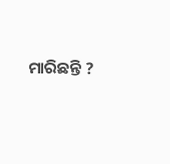ମାରିଛନ୍ତି ?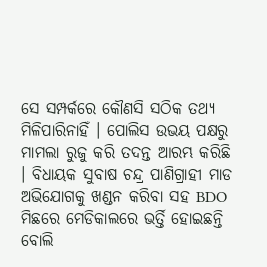ସେ ସମ୍ପର୍କରେ କୌଣସି ସଠିକ ତଥ୍ୟ ମିଳିପାରିନାହିଁ । ପୋଲିସ ଉଭୟ ପକ୍ଷରୁ ମାମଲା ରୁଜୁ କରି ତଦନ୍ତ ଆରମ୍ଭ କରିଛି । ବିଧାୟକ ସୁବାଷ ଚନ୍ଦ୍ର ପାଣିଗ୍ରାହୀ ମାଡ ଅଭିଯୋଗକୁ ଖଣ୍ଡନ କରିବା ସହ BDO ମିଛରେ ମେଡିକାଲରେ ଭର୍ତ୍ତି ହୋଇଛନ୍ତି ବୋଲି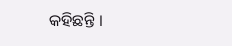କହିଛନ୍ତି ।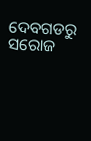ଦେବଗଡରୁ ସରୋଜ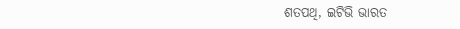ଶତପଥି, ଇଟିଭି ଭାରତ